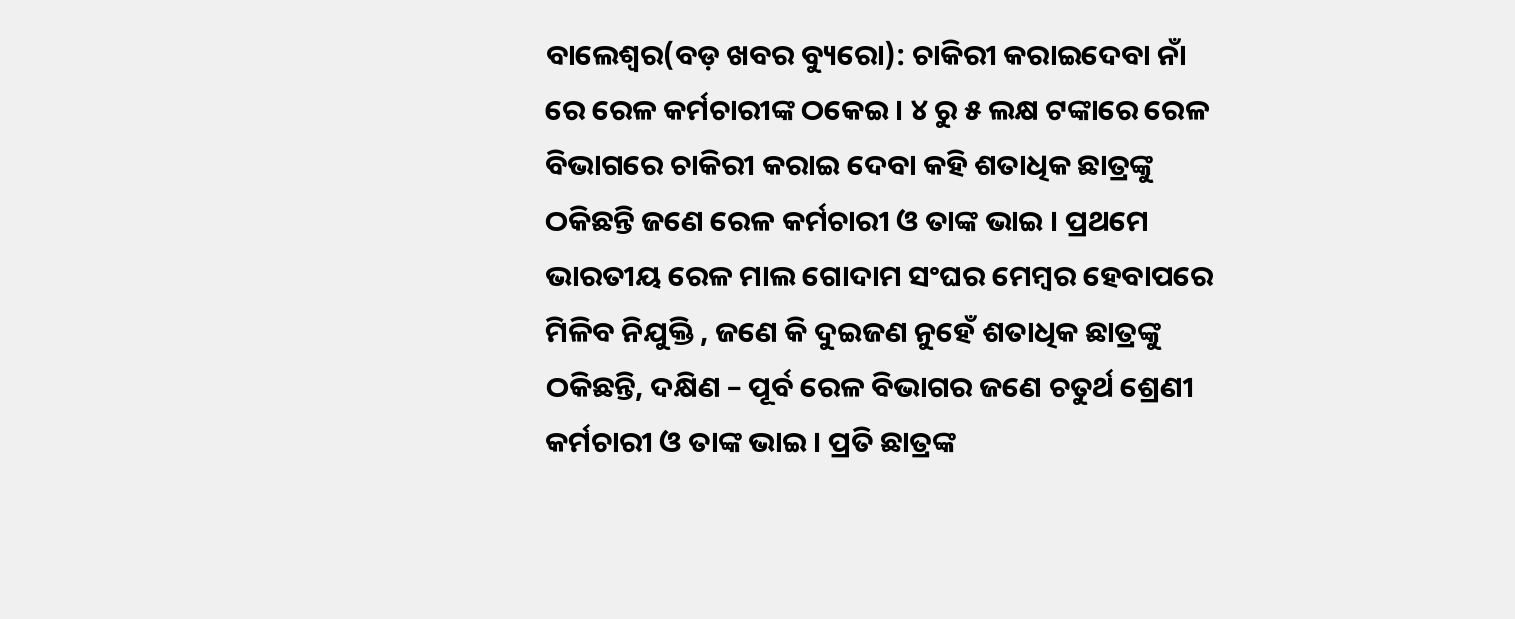ବାଲେଶ୍ୱର(ବଡ଼ ଖବର ବ୍ୟୁରୋ): ଚାକିରୀ କରାଇଦେବା ନାଁ ରେ ରେଳ କର୍ମଚାରୀଙ୍କ ଠକେଇ । ୪ ରୁ ୫ ଲକ୍ଷ ଟଙ୍କାରେ ରେଳ ବିଭାଗରେ ଚାକିରୀ କରାଇ ଦେବା କହି ଶତାଧିକ ଛାତ୍ରଙ୍କୁ ଠକିଛନ୍ତି ଜଣେ ରେଳ କର୍ମଚାରୀ ଓ ତାଙ୍କ ଭାଇ । ପ୍ରଥମେ ଭାରତୀୟ ରେଳ ମାଲ ଗୋଦାମ ସଂଘର ମେମ୍ବର ହେବାପରେ ମିଳିବ ନିଯୁକ୍ତି , ଜଣେ କି ଦୁଇଜଣ ନୁହେଁ ଶତାଧିକ ଛାତ୍ରଙ୍କୁ ଠକିଛନ୍ତି, ଦକ୍ଷିଣ – ପୂର୍ବ ରେଳ ବିଭାଗର ଜଣେ ଚତୁର୍ଥ ଶ୍ରେଣୀ କର୍ମଚାରୀ ଓ ତାଙ୍କ ଭାଇ । ପ୍ରତି ଛାତ୍ରଙ୍କ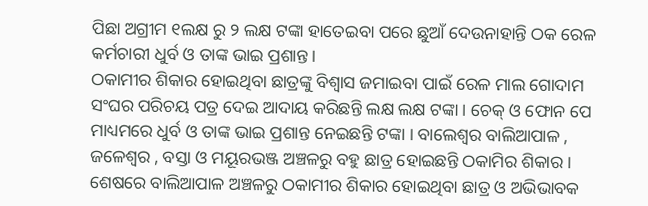ପିଛା ଅଗ୍ରୀମ ୧ଲକ୍ଷ ରୁ ୨ ଲକ୍ଷ ଟଙ୍କା ହାତେଇବା ପରେ ଛୁଆଁ ଦେଉନାହାନ୍ତି ଠକ ରେଳ କର୍ମଚାରୀ ଧୁର୍ବ ଓ ତାଙ୍କ ଭାଇ ପ୍ରଶାନ୍ତ ।
ଠକାମୀର ଶିକାର ହୋଇଥିବା ଛାତ୍ରଙ୍କୁ ବିଶ୍ବାସ ଜମାଇବା ପାଇଁ ରେଳ ମାଲ ଗୋଦାମ ସଂଘର ପରିଚୟ ପତ୍ର ଦେଇ ଆଦାୟ କରିଛନ୍ତି ଲକ୍ଷ ଲକ୍ଷ ଟଙ୍କା । ଚେକ୍ ଓ ଫୋନ ପେ ମାଧ୍ୟମରେ ଧୁର୍ବ ଓ ତାଙ୍କ ଭାଇ ପ୍ରଶାନ୍ତ ନେଇଛନ୍ତି ଟଙ୍କା । ବାଲେଶ୍ଵର ବାଲିଆପାଳ , ଜଳେଶ୍ୱର , ବସ୍ତା ଓ ମୟୂରଭଞ୍ଜ ଅଞ୍ଚଳରୁ ବହୁ ଛାତ୍ର ହୋଇଛନ୍ତି ଠକାମିର ଶିକାର । ଶେଷରେ ବାଲିଆପାଳ ଅଞ୍ଚଳରୁ ଠକାମୀର ଶିକାର ହୋଇଥିବା ଛାତ୍ର ଓ ଅଭିଭାବକ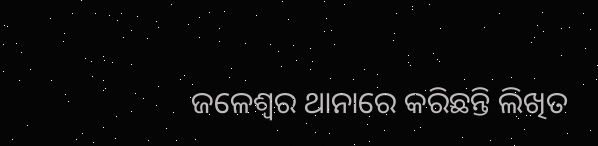ଜଳେଶ୍ବର ଥାନାରେ କରିଛନ୍ତି ଲିଖିତ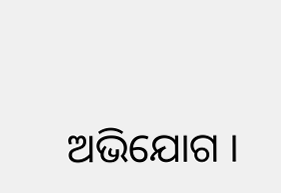ଅଭିଯୋଗ ।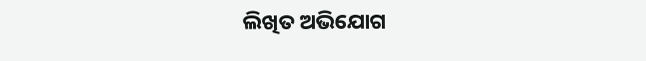ଲିଖିତ ଅଭିଯୋଗ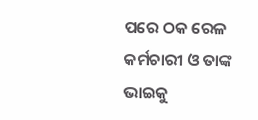ପରେ ଠକ ରେଳ କର୍ମଚାରୀ ଓ ତାଙ୍କ ଭାଇକୁ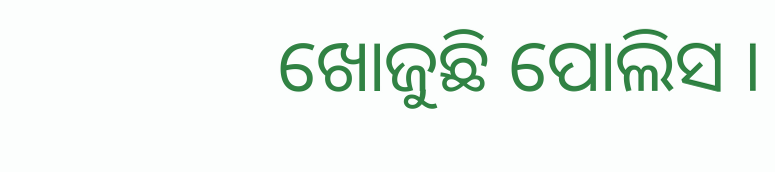ଖୋଜୁଛି ପୋଲିସ ।